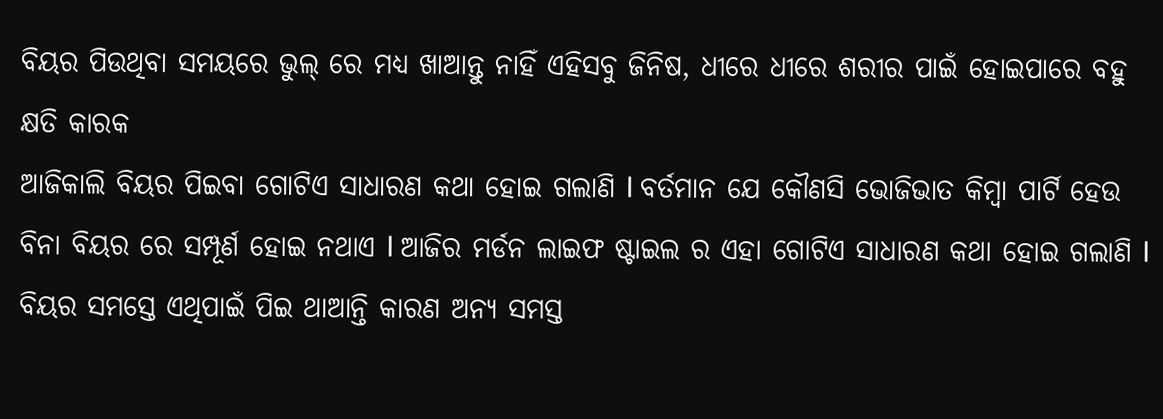ବିୟର ପିଉଥିବା ସମୟରେ ଭୁଲ୍ ରେ ମଧ୍ୟ ଖାଆନ୍ତୁ ନାହିଁ ଏହିସବୁ ଜିନିଷ, ଧୀରେ ଧୀରେ ଶରୀର ପାଇଁ ହୋଇପାରେ ବହୁ କ୍ଷତି କାରକ
ଆଜିକାଲି ବିୟର ପିଇବା ଗୋଟିଏ ସାଧାରଣ କଥା ହୋଇ ଗଲାଣି l ବର୍ତମାନ ଯେ କୌଣସି ଭୋଜିଭାତ କିମ୍ବା ପାର୍ଟି ହେଉ ବିନା ବିୟର ରେ ସମ୍ପୂର୍ଣ ହୋଇ ନଥାଏ l ଆଜିର ମର୍ଡନ ଲାଇଫ ଷ୍ଟାଇଲ ର ଏହା ଗୋଟିଏ ସାଧାରଣ କଥା ହୋଇ ଗଲାଣି l ବିୟର ସମସ୍ତେ ଏଥିପାଇଁ ପିଇ ଥାଆନ୍ତି କାରଣ ଅନ୍ୟ ସମସ୍ତ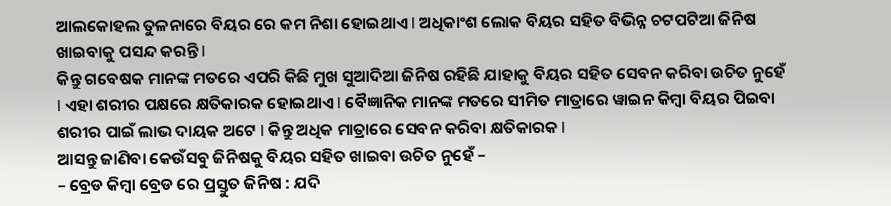ଆଲକୋହଲ ତୁଳନାରେ ବିୟର ରେ କମ ନିଶା ହୋଇଥାଏ l ଅଧିକାଂଶ ଲୋକ ବିୟର ସହିତ ବିଭିନ୍ନ ଚଟପଟିଆ ଜିନିଷ ଖାଇବାକୁ ପସନ୍ଦ କରନ୍ତି l
କିନ୍ତୁ ଗବେଷକ ମାନଙ୍କ ମତରେ ଏପରି କିଛି ମୁଖ ସୁଆଦିଆ ଜିନିଷ ରହିଛି ଯାହାକୁ ବିୟର ସହିତ ସେବନ କରିବା ଉଚିତ ନୁହେଁ l ଏହା ଶରୀର ପକ୍ଷରେ କ୍ଷତିକାରକ ହୋଇଥାଏ l ବୈଜ୍ଞାନିକ ମାନଙ୍କ ମତରେ ସୀମିତ ମାତ୍ରାରେ ୱାଇନ କିମ୍ବା ବିୟର ପିଇବା ଶରୀର ପାଇଁ ଲାଭ ଦାୟକ ଅଟେ l କିନ୍ତୁ ଅଧିକ ମାତ୍ରାରେ ସେବନ କରିବା କ୍ଷତିକାରକ l
ଆସନ୍ତୁ ଜାଣିବା କେଉଁସବୁ ଜିନିଷକୁ ବିୟର ସହିତ ଖାଇବା ଉଚିତ ନୁହେଁ –
– ବ୍ରେଡ କିମ୍ବା ବ୍ରେଡ ରେ ପ୍ରସ୍ତୁତ ଜିନିଷ : ଯଦି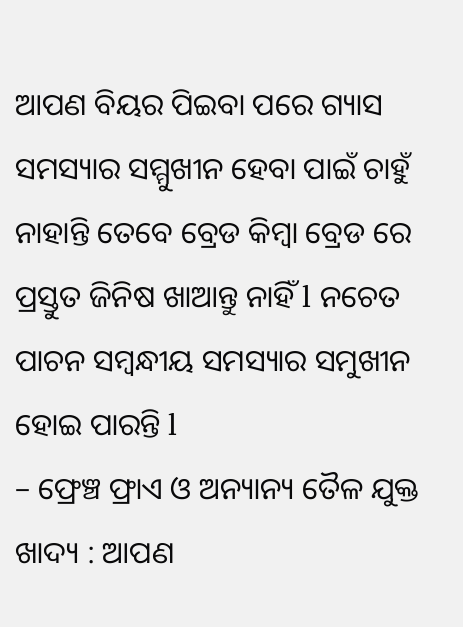ଆପଣ ବିୟର ପିଇବା ପରେ ଗ୍ୟାସ ସମସ୍ୟାର ସମ୍ମୁଖୀନ ହେବା ପାଇଁ ଚାହୁଁ ନାହାନ୍ତି ତେବେ ବ୍ରେଡ କିମ୍ବା ବ୍ରେଡ ରେ ପ୍ରସ୍ତୁତ ଜିନିଷ ଖାଆନ୍ତୁ ନାହିଁ l ନଚେତ ପାଚନ ସମ୍ବନ୍ଧୀୟ ସମସ୍ୟାର ସମୁଖୀନ ହୋଇ ପାରନ୍ତି l
– ଫ୍ରେଞ୍ଚ ଫ୍ରାଏ ଓ ଅନ୍ୟାନ୍ୟ ତୈଳ ଯୁକ୍ତ ଖାଦ୍ୟ : ଆପଣ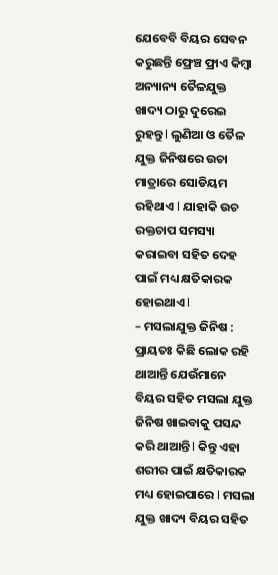ଯେବେବି ବିୟର ସେବନ କରୁଛନ୍ତି ଫ୍ରେଞ୍ଚ ଫ୍ରାଏ କିମ୍ବା ଅନ୍ୟାନ୍ୟ ତୈଳଯୁକ୍ତ ଖାଦ୍ୟ ଠାରୁ ଦୁରେଇ ରୁହନ୍ତୁ l ଲୁଣିଆ ଓ ତୈଳ ଯୁକ୍ତ ଜିନିଷରେ ଉଚା ମାତ୍ରାରେ ସୋଡିୟମ ରହିଥାଏ l ଯାହାକି ଉଚ ରକ୍ତଚାପ ସମସ୍ୟା କରାଇବା ସହିତ ଦେହ ପାଇଁ ମଧ୍ୟ କ୍ଷତିକାରକ ହୋଇଥାଏ l
– ମସଲାଯୁକ୍ତ ଜିନିଷ : ପ୍ରାୟତଃ କିଛି ଲୋକ ରହି ଥାଆନ୍ତି ଯେଉଁମାନେ ବିୟର ସହିତ ମସଲା ଯୁକ୍ତ ଜିନିଷ ଖାଇବାକୁ ପସନ୍ଦ କରି ଥାଆନ୍ତି l କିନ୍ତୁ ଏହା ଶରୀର ପାଇଁ କ୍ଷତିକାରକ ମଧ୍ୟ ହୋଇପାରେ l ମସଲା ଯୁକ୍ତ ଖାଦ୍ୟ ବିୟର ସହିତ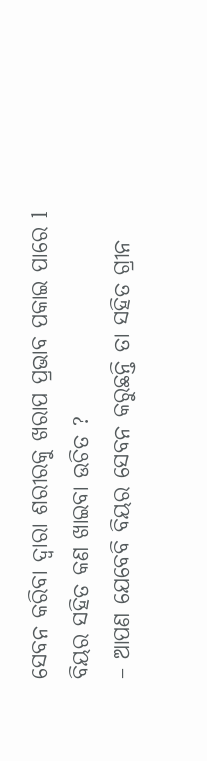ସେବନ କରିବା ଦ୍ୱାରା ଶରୀରକୁ ଖରାପ ପ୍ରଭାବ ପକାଇ ପାରେ l
ବିୟର ସହିତ କଣ ଖାଇବା ଉଚିତ ?
– ଆପଣ ଯେବେବି ବିୟର ସେବନ କରୁଛନ୍ତି ତା ସହିତ ଗ୍ରୀନ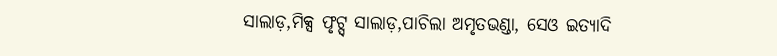ସାଲାଡ଼,ମିକ୍ସ ଫୃଟ୍ସ୍ ସାଲାଡ଼,ପାଚିଲା ଅମୃତଭଣ୍ଡା, ସେଓ ଇତ୍ୟାଦି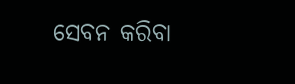ସେବନ କରିବା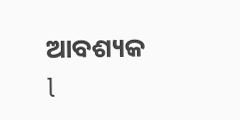ଆବଶ୍ୟକ l